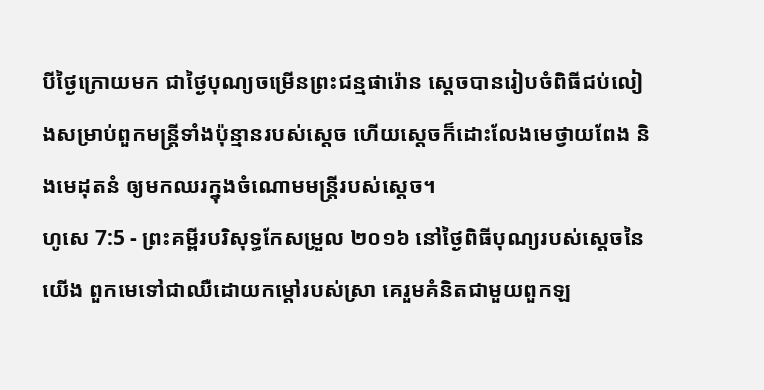បីថ្ងៃក្រោយមក ជាថ្ងៃបុណ្យចម្រើនព្រះជន្មផារ៉ោន ស្ដេចបានរៀបចំពិធីជប់លៀងសម្រាប់ពួកមន្ត្រីទាំងប៉ុន្មានរបស់ស្ដេច ហើយស្ដេចក៏ដោះលែងមេថ្វាយពែង និងមេដុតនំ ឲ្យមកឈរក្នុងចំណោមមន្ត្រីរបស់ស្ដេច។
ហូសេ 7:5 - ព្រះគម្ពីរបរិសុទ្ធកែសម្រួល ២០១៦ នៅថ្ងៃពិធីបុណ្យរបស់ស្តេចនៃយើង ពួកមេទៅជាឈឺដោយកម្ដៅរបស់ស្រា គេរួមគំនិតជាមួយពួកឡ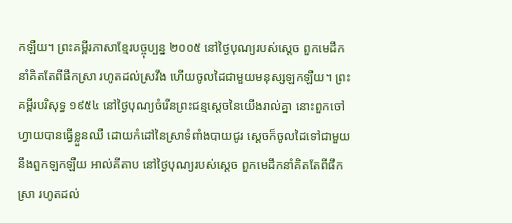កឡឺយ។ ព្រះគម្ពីរភាសាខ្មែរបច្ចុប្បន្ន ២០០៥ នៅថ្ងៃបុណ្យរបស់ស្ដេច ពួកមេដឹកនាំគិតតែពីផឹកស្រា រហូតដល់ស្រវឹង ហើយចូលដៃជាមួយមនុស្សឡកឡឺយ។ ព្រះគម្ពីរបរិសុទ្ធ ១៩៥៤ នៅថ្ងៃបុណ្យចំរើនព្រះជន្មស្តេចនៃយើងរាល់គ្នា នោះពួកចៅហ្វាយបានធ្វើខ្លួនឈឺ ដោយកំដៅនៃស្រាទំពាំងបាយជូរ ស្តេចក៏ចូលដៃទៅជាមួយនឹងពួកឡកឡឺយ អាល់គីតាប នៅថ្ងៃបុណ្យរបស់ស្ដេច ពួកមេដឹកនាំគិតតែពីផឹកស្រា រហូតដល់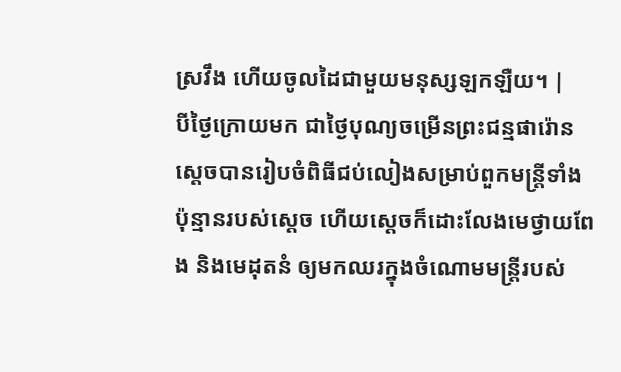ស្រវឹង ហើយចូលដៃជាមួយមនុស្សឡកឡឺយ។ |
បីថ្ងៃក្រោយមក ជាថ្ងៃបុណ្យចម្រើនព្រះជន្មផារ៉ោន ស្ដេចបានរៀបចំពិធីជប់លៀងសម្រាប់ពួកមន្ត្រីទាំងប៉ុន្មានរបស់ស្ដេច ហើយស្ដេចក៏ដោះលែងមេថ្វាយពែង និងមេដុតនំ ឲ្យមកឈរក្នុងចំណោមមន្ត្រីរបស់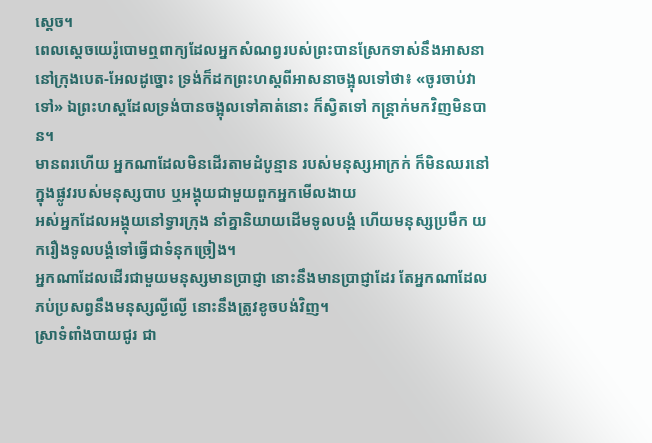ស្ដេច។
ពេលស្តេចយេរ៉ូបោមឮពាក្យដែលអ្នកសំណព្វរបស់ព្រះបានស្រែកទាស់នឹងអាសនា នៅក្រុងបេត-អែលដូច្នោះ ទ្រង់ក៏ដកព្រះហស្តពីអាសនាចង្អុលទៅថា៖ «ចូរចាប់វាទៅ» ឯព្រះហស្តដែលទ្រង់បានចង្អុលទៅគាត់នោះ ក៏ស្វិតទៅ កន្ត្រាក់មកវិញមិនបាន។
មានពរហើយ អ្នកណាដែលមិនដើរតាមដំបូន្មាន របស់មនុស្សអាក្រក់ ក៏មិនឈរនៅក្នុងផ្លូវរបស់មនុស្សបាប ឬអង្គុយជាមួយពួកអ្នកមើលងាយ
អស់អ្នកដែលអង្គុយនៅទ្វារក្រុង នាំគ្នានិយាយដើមទូលបង្គំ ហើយមនុស្សប្រមឹក យករឿងទូលបង្គំទៅធ្វើជាទំនុកច្រៀង។
អ្នកណាដែលដើរជាមួយមនុស្សមានប្រាជ្ញា នោះនឹងមានប្រាជ្ញាដែរ តែអ្នកណាដែលភប់ប្រសព្វនឹងមនុស្សល្ងីល្ងើ នោះនឹងត្រូវខូចបង់វិញ។
ស្រាទំពាំងបាយជូរ ជា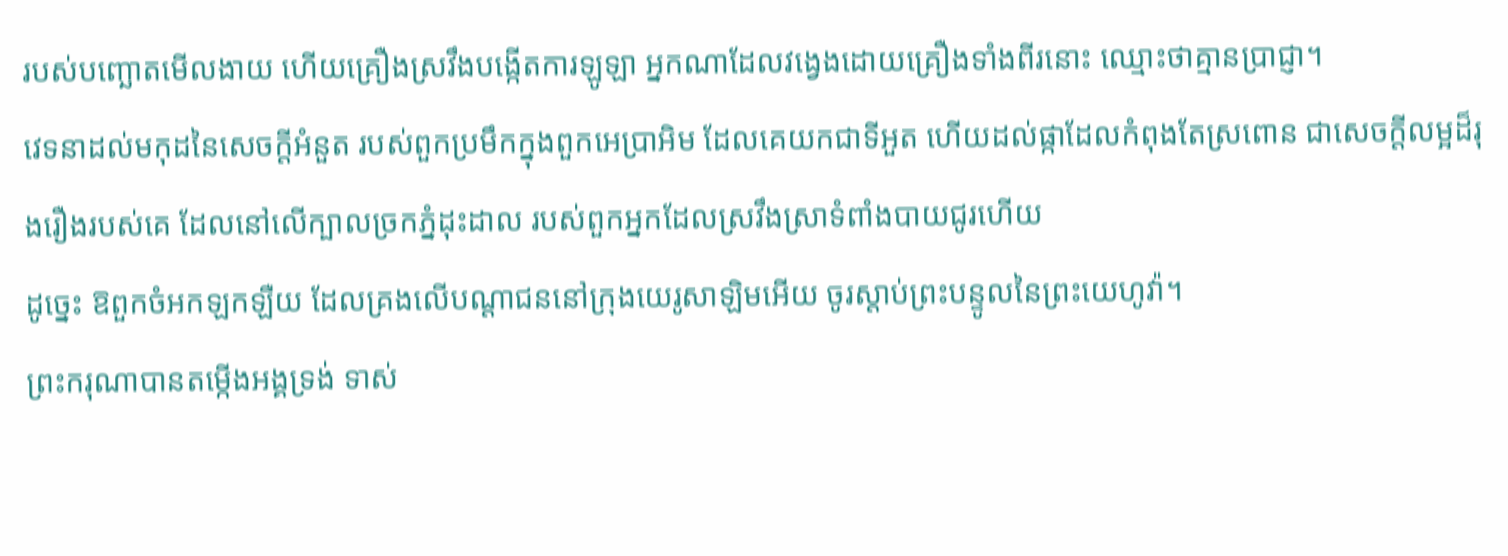របស់បញ្ឆោតមើលងាយ ហើយគ្រឿងស្រវឹងបង្កើតការឡូឡា អ្នកណាដែលវង្វេងដោយគ្រឿងទាំងពីរនោះ ឈ្មោះថាគ្មានប្រាជ្ញា។
វេទនាដល់មកុដនៃសេចក្ដីអំនួត របស់ពួកប្រមឹកក្នុងពួកអេប្រាអិម ដែលគេយកជាទីអួត ហើយដល់ផ្កាដែលកំពុងតែស្រពោន ជាសេចក្ដីលម្អដ៏រុងរឿងរបស់គេ ដែលនៅលើក្បាលច្រកភ្នំដុះដាល របស់ពួកអ្នកដែលស្រវឹងស្រាទំពាំងបាយជូរហើយ
ដូច្នេះ ឱពួកចំអកឡកឡឺយ ដែលគ្រងលើបណ្ដាជននៅក្រុងយេរូសាឡិមអើយ ចូរស្តាប់ព្រះបន្ទូលនៃព្រះយេហូវ៉ា។
ព្រះករុណាបានតម្កើងអង្គទ្រង់ ទាស់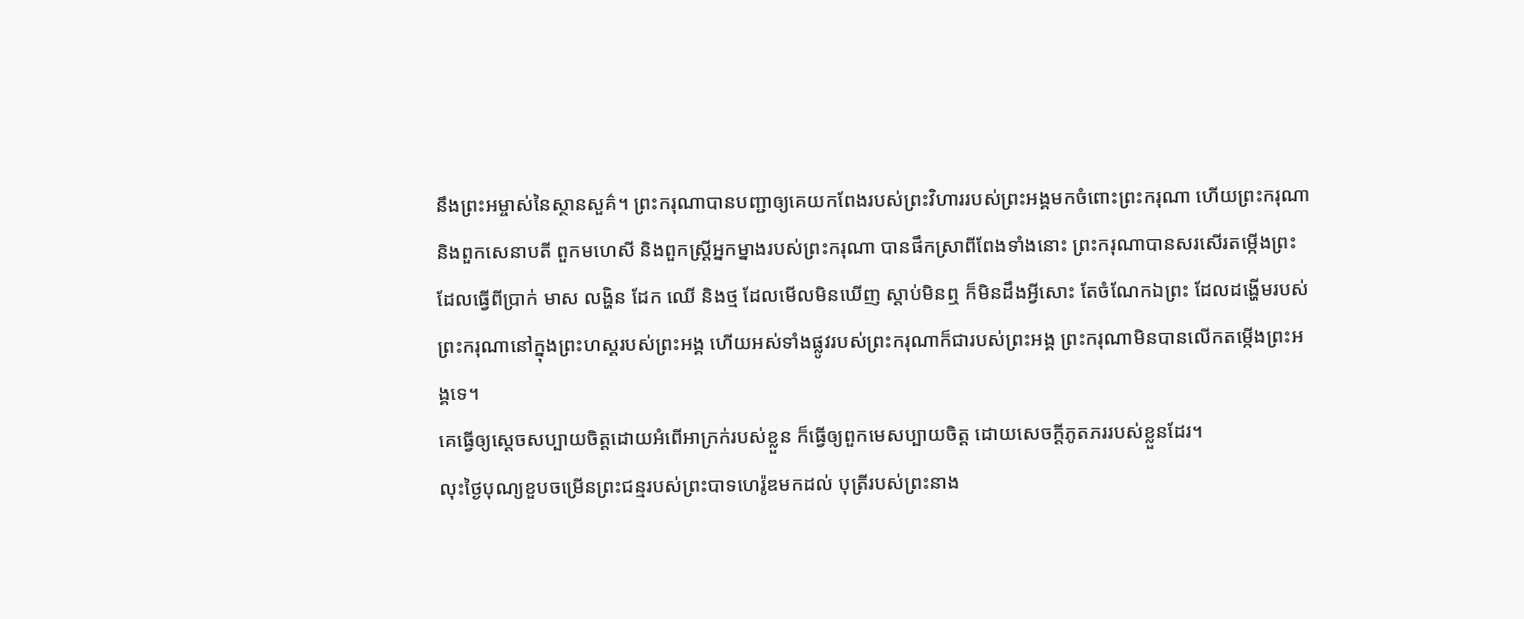នឹងព្រះអម្ចាស់នៃស្ថានសួគ៌។ ព្រះករុណាបានបញ្ជាឲ្យគេយកពែងរបស់ព្រះវិហាររបស់ព្រះអង្គមកចំពោះព្រះករុណា ហើយព្រះករុណា និងពួកសេនាបតី ពួកមហេសី និងពួកស្ដ្រីអ្នកម្នាងរបស់ព្រះករុណា បានផឹកស្រាពីពែងទាំងនោះ ព្រះករុណាបានសរសើរតម្កើងព្រះដែលធ្វើពីប្រាក់ មាស លង្ហិន ដែក ឈើ និងថ្ម ដែលមើលមិនឃើញ ស្តាប់មិនឮ ក៏មិនដឹងអ្វីសោះ តែចំណែកឯព្រះ ដែលដង្ហើមរបស់ព្រះករុណានៅក្នុងព្រះហស្តរបស់ព្រះអង្គ ហើយអស់ទាំងផ្លូវរបស់ព្រះករុណាក៏ជារបស់ព្រះអង្គ ព្រះករុណាមិនបានលើកតម្កើងព្រះអង្គទេ។
គេធ្វើឲ្យស្តេចសប្បាយចិត្តដោយអំពើអាក្រក់របស់ខ្លួន ក៏ធ្វើឲ្យពួកមេសប្បាយចិត្ត ដោយសេចក្ដីភូតភររបស់ខ្លួនដែរ។
លុះថ្ងៃបុណ្យខួបចម្រើនព្រះជន្មរបស់ព្រះបាទហេរ៉ូឌមកដល់ បុត្រីរបស់ព្រះនាង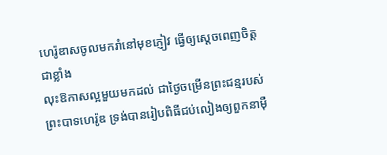ហេរ៉ូឌាសចូលមករាំនៅមុខភ្ញៀវ ធ្វើឲ្យស្ដេចពេញចិត្តជាខ្លាំង
លុះឱកាសល្អមួយមកដល់ ជាថ្ងៃចម្រើនព្រះជន្មរបស់ព្រះបាទហេរ៉ូឌ ទ្រង់បានរៀបពិធីជប់លៀងឲ្យពួកនាម៉ឺ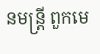នមន្ត្រី ពួកមេ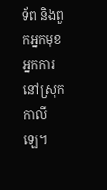ទ័ព និងពួកអ្នកមុខអ្នកការនៅស្រុកកាលីឡេ។